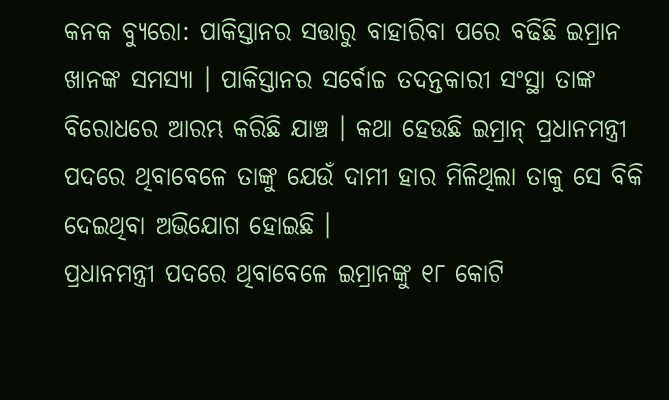କନକ ବ୍ୟୁରୋ: ପାକିସ୍ତାନର ସତ୍ତାରୁ ବାହାରିବା ପରେ ବଢିଛି ଇମ୍ରାନ ଖାନଙ୍କ ସମସ୍ୟା । ପାକିସ୍ତାନର ସର୍ବୋଚ୍ଚ ତଦନ୍ତକାରୀ ସଂସ୍ଥା ତାଙ୍କ ବିରୋଧରେ ଆରମ୍ଭ କରିଛି ଯାଞ୍ଚ । କଥା ହେଉଛି ଇମ୍ରାନ୍ ପ୍ରଧାନମନ୍ତ୍ରୀ ପଦରେ ଥିବାବେଳେ ତାଙ୍କୁ ଯେଉଁ ଦାମୀ ହାର ମିଳିଥିଲା ତାକୁ ସେ ବିକି ଦେଇଥିବା ଅଭିଯୋଗ ହୋଇଛି ।
ପ୍ରଧାନମନ୍ତ୍ରୀ ପଦରେ ଥିବାବେଳେ ଇମ୍ରାନଙ୍କୁ ୧୮ କୋଟି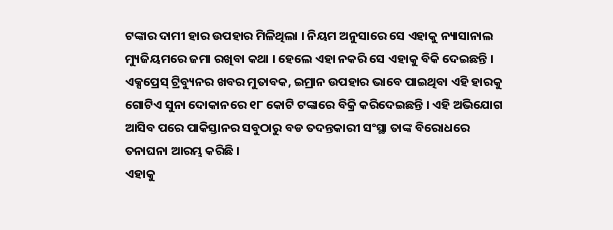ଟଙ୍କାର ଦାମୀ ହାର ଉପହାର ମିଳିଥିଲା । ନିୟମ ଅନୁସାରେ ସେ ଏହାକୁ ନ୍ୟାସାନାଲ ମ୍ୟୁଜିୟମରେ ଜମା ରଖିବା କଥା । ହେଲେ ଏହା ନକରି ସେ ଏହାକୁ ବିକି ଦେଇଛନ୍ତି ।
ଏକ୍ସପ୍ରେସ୍ ଟ୍ରିବ୍ୟୁନର ଖବର ମୁତାବକ, ଇମ୍ରାନ ଉପହାର ଭାବେ ପାଇଥିବା ଏହି ହାରକୁ ଗୋଟିଏ ସୁନା ଦୋକାନରେ ୧୮ କୋଟି ଟଙ୍କାରେ ବିକ୍ରି କରିଦେଇଛନ୍ତି । ଏହି ଅଭିଯୋଗ ଆସିବ ପରେ ପାକିସ୍ତାନର ସବୁଠାରୁ ବଡ ତଦନ୍ତକାରୀ ସଂସ୍ଥା ତାଙ୍କ ବିରୋଧରେ ତନାଘନା ଆରମ୍ଭ କରିଛି ।
ଏହାକୁ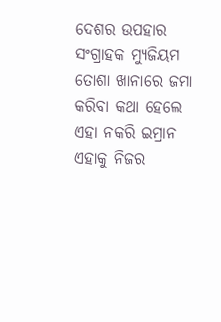ଦେଶର ଉପହାର ସଂଗ୍ରାହକ ମ୍ୟୁଜିୟମ ତୋଶା ଖାନାରେ ଜମା କରିବା କଥା ହେଲେ ଏହା ନକରି ଇମ୍ରାନ ଏହାକୁ ନିଜର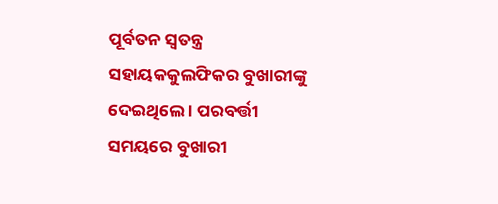ପୂର୍ବତନ ସ୍ୱତନ୍ତ୍ର ସହାୟକକୁଲଫିକର ବୁଖାରୀଙ୍କୁ ଦେଇଥିଲେ । ପରବର୍ତ୍ତୀ ସମୟରେ ବୁଖାରୀ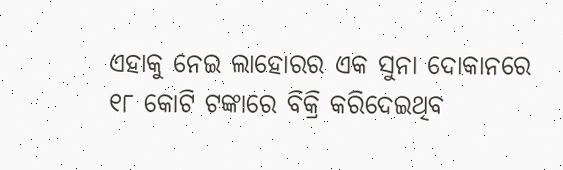ଏହାକୁ ନେଇ ଲାହୋରର ଏକ ସୁନା ଦୋକାନରେ ୧୮ କୋଟି ଟଙ୍କାରେ ବିକ୍ରି କରିଦେଇଥିବ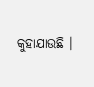କୁହାଯାଉଛି ।